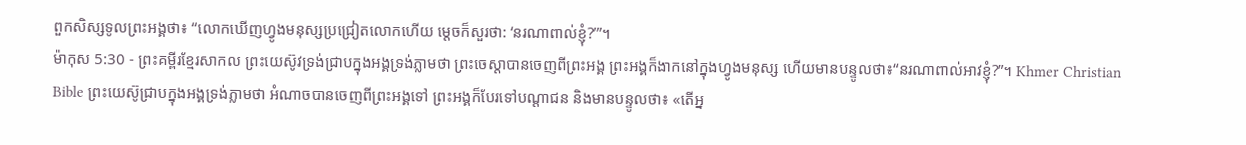ពួកសិស្សទូលព្រះអង្គថា៖ “លោកឃើញហ្វូងមនុស្សប្រជ្រៀតលោកហើយ ម្ដេចក៏សួរថា: ‘នរណាពាល់ខ្ញុំ?’”។
ម៉ាកុស 5:30 - ព្រះគម្ពីរខ្មែរសាកល ព្រះយេស៊ូវទ្រង់ជ្រាបក្នុងអង្គទ្រង់ភ្លាមថា ព្រះចេស្ដាបានចេញពីព្រះអង្គ ព្រះអង្គក៏ងាកនៅក្នុងហ្វូងមនុស្ស ហើយមានបន្ទូលថា៖“នរណាពាល់អាវខ្ញុំ?”។ Khmer Christian Bible ព្រះយេស៊ូជ្រាបក្នុងអង្គទ្រង់ភ្លាមថា អំណាចបានចេញពីព្រះអង្គទៅ ព្រះអង្គក៏បែរទៅបណ្ដាជន និងមានបន្ទូលថា៖ «តើអ្ន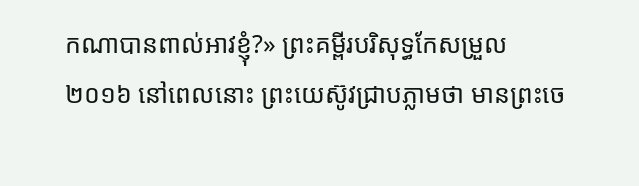កណាបានពាល់អាវខ្ញុំ?» ព្រះគម្ពីរបរិសុទ្ធកែសម្រួល ២០១៦ នៅពេលនោះ ព្រះយេស៊ូវជ្រាបភ្លាមថា មានព្រះចេ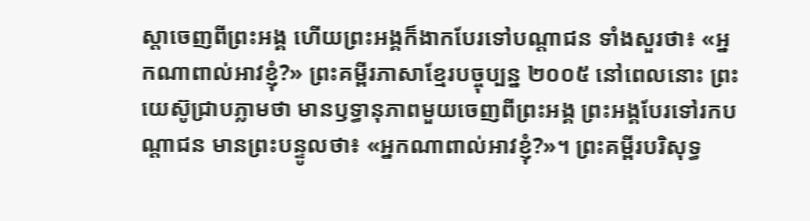ស្តាចេញពីព្រះអង្គ ហើយព្រះអង្គក៏ងាកបែរទៅបណ្ដាជន ទាំងសួរថា៖ «អ្នកណាពាល់អាវខ្ញុំ?» ព្រះគម្ពីរភាសាខ្មែរបច្ចុប្បន្ន ២០០៥ នៅពេលនោះ ព្រះយេស៊ូជ្រាបភ្លាមថា មានឫទ្ធានុភាពមួយចេញពីព្រះអង្គ ព្រះអង្គបែរទៅរកបណ្ដាជន មានព្រះបន្ទូលថា៖ «អ្នកណាពាល់អាវខ្ញុំ?»។ ព្រះគម្ពីរបរិសុទ្ធ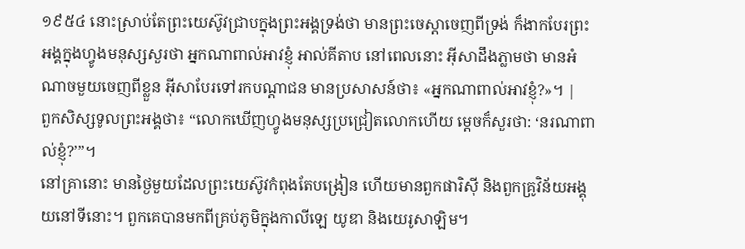១៩៥៤ នោះស្រាប់តែព្រះយេស៊ូវជ្រាបក្នុងព្រះអង្គទ្រង់ថា មានព្រះចេស្តាចេញពីទ្រង់ ក៏ងាកបែរព្រះអង្គក្នុងហ្វូងមនុស្សសួរថា អ្នកណាពាល់អាវខ្ញុំ អាល់គីតាប នៅពេលនោះ អ៊ីសាដឹងភ្លាមថា មានអំណាចមួយចេញពីខ្លួន អ៊ីសាបែរទៅរកបណ្ដាជន មានប្រសាសន៍ថា៖ «អ្នកណាពាល់អាវខ្ញុំ?»។ |
ពួកសិស្សទូលព្រះអង្គថា៖ “លោកឃើញហ្វូងមនុស្សប្រជ្រៀតលោកហើយ ម្ដេចក៏សួរថា: ‘នរណាពាល់ខ្ញុំ?’”។
នៅគ្រានោះ មានថ្ងៃមួយដែលព្រះយេស៊ូវកំពុងតែបង្រៀន ហើយមានពួកផារិស៊ី និងពួកគ្រូវិន័យអង្គុយនៅទីនោះ។ ពួកគេបានមកពីគ្រប់ភូមិក្នុងកាលីឡេ យូឌា និងយេរូសាឡិម។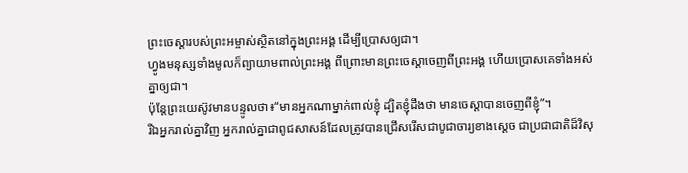ព្រះចេស្ដារបស់ព្រះអម្ចាស់ស្ថិតនៅក្នុងព្រះអង្គ ដើម្បីប្រោសឲ្យជា។
ហ្វូងមនុស្សទាំងមូលក៏ព្យាយាមពាល់ព្រះអង្គ ពីព្រោះមានព្រះចេស្ដាចេញពីព្រះអង្គ ហើយប្រោសគេទាំងអស់គ្នាឲ្យជា។
ប៉ុន្តែព្រះយេស៊ូវមានបន្ទូលថា៖“មានអ្នកណាម្នាក់ពាល់ខ្ញុំ ដ្បិតខ្ញុំដឹងថា មានចេស្ដាបានចេញពីខ្ញុំ”។
រីឯអ្នករាល់គ្នាវិញ អ្នករាល់គ្នាជាពូជសាសន៍ដែលត្រូវបានជ្រើសរើសជាបូជាចារ្យខាងស្ដេច ជាប្រជាជាតិដ៏វិសុ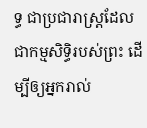ទ្ធ ជាប្រជារាស្ត្រដែលជាកម្មសិទ្ធិរបស់ព្រះ ដើម្បីឲ្យអ្នករាល់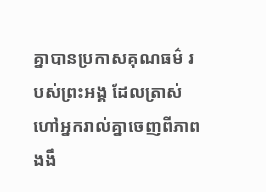គ្នាបានប្រកាសគុណធម៌ របស់ព្រះអង្គ ដែលត្រាស់ហៅអ្នករាល់គ្នាចេញពីភាពងងឹ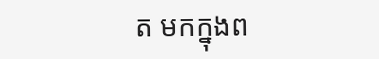ត មកក្នុងព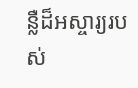ន្លឺដ៏អស្ចារ្យរបស់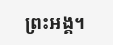ព្រះអង្គ។